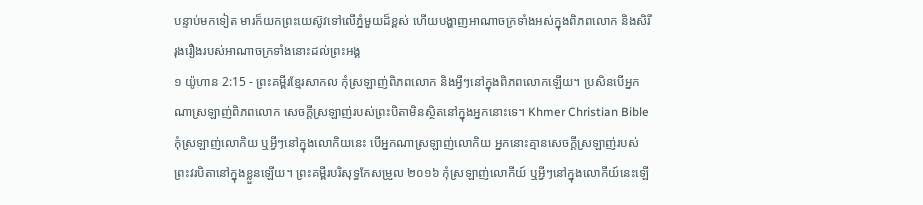បន្ទាប់មកទៀត មារក៏យកព្រះយេស៊ូវទៅលើភ្នំមួយដ៏ខ្ពស់ ហើយបង្ហាញអាណាចក្រទាំងអស់ក្នុងពិភពលោក និងសិរីរុងរឿងរបស់អាណាចក្រទាំងនោះដល់ព្រះអង្គ
១ យ៉ូហាន 2:15 - ព្រះគម្ពីរខ្មែរសាកល កុំស្រឡាញ់ពិភពលោក និងអ្វីៗនៅក្នុងពិភពលោកឡើយ។ ប្រសិនបើអ្នកណាស្រឡាញ់ពិភពលោក សេចក្ដីស្រឡាញ់របស់ព្រះបិតាមិនស្ថិតនៅក្នុងអ្នកនោះទេ។ Khmer Christian Bible កុំស្រឡាញ់លោកិយ ឬអ្វីៗនៅក្នុងលោកិយនេះ បើអ្នកណាស្រឡាញ់លោកិយ អ្នកនោះគ្មានសេចក្ដីស្រឡាញ់របស់ព្រះវរបិតានៅក្នុងខ្លួនឡើយ។ ព្រះគម្ពីរបរិសុទ្ធកែសម្រួល ២០១៦ កុំស្រឡាញ់លោកីយ៍ ឬអ្វីៗនៅក្នុងលោកីយ៍នេះឡើ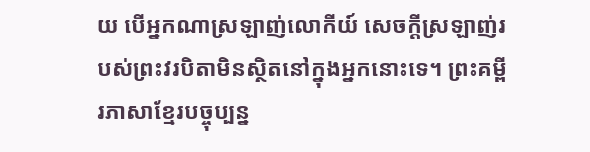យ បើអ្នកណាស្រឡាញ់លោកីយ៍ សេចក្ដីស្រឡាញ់របស់ព្រះវរបិតាមិនស្ថិតនៅក្នុងអ្នកនោះទេ។ ព្រះគម្ពីរភាសាខ្មែរបច្ចុប្បន្ន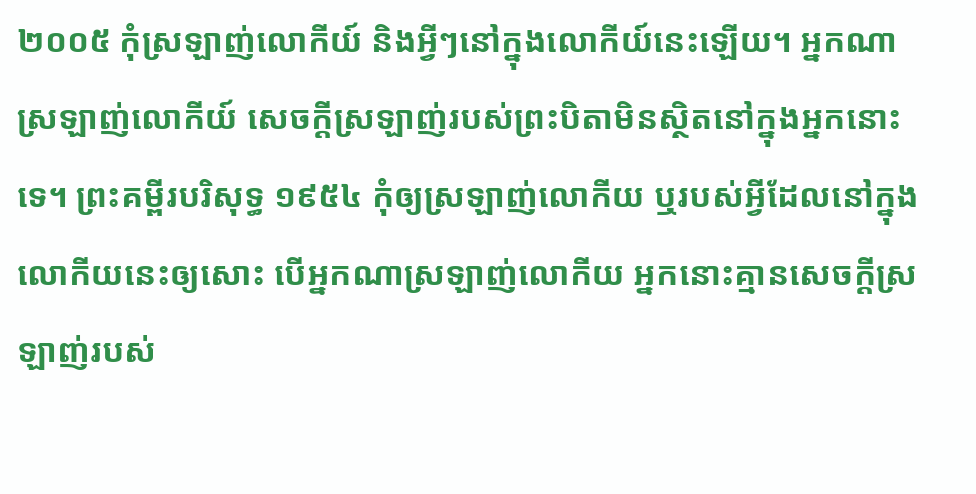២០០៥ កុំស្រឡាញ់លោកីយ៍ និងអ្វីៗនៅក្នុងលោកីយ៍នេះឡើយ។ អ្នកណាស្រឡាញ់លោកីយ៍ សេចក្ដីស្រឡាញ់របស់ព្រះបិតាមិនស្ថិតនៅក្នុងអ្នកនោះទេ។ ព្រះគម្ពីរបរិសុទ្ធ ១៩៥៤ កុំឲ្យស្រឡាញ់លោកីយ ឬរបស់អ្វីដែលនៅក្នុងលោកីយនេះឲ្យសោះ បើអ្នកណាស្រឡាញ់លោកីយ អ្នកនោះគ្មានសេចក្ដីស្រឡាញ់របស់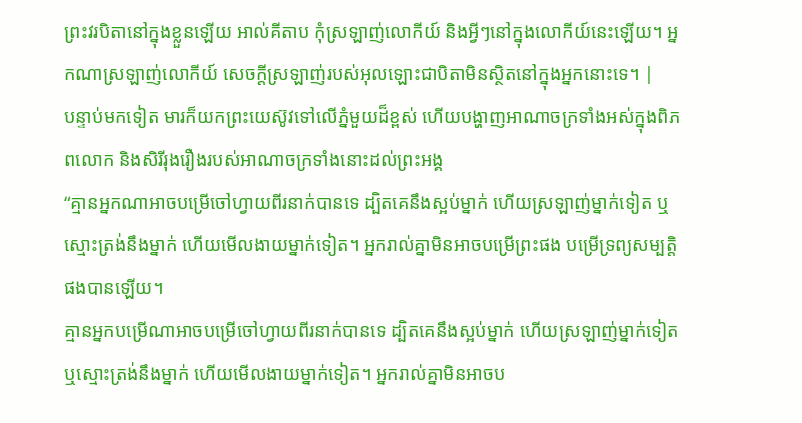ព្រះវរបិតានៅក្នុងខ្លួនឡើយ អាល់គីតាប កុំស្រឡាញ់លោកីយ៍ និងអ្វីៗនៅក្នុងលោកីយ៍នេះឡើយ។ អ្នកណាស្រឡាញ់លោកីយ៍ សេចក្ដីស្រឡាញ់របស់អុលឡោះជាបិតាមិនស្ថិតនៅក្នុងអ្នកនោះទេ។ |
បន្ទាប់មកទៀត មារក៏យកព្រះយេស៊ូវទៅលើភ្នំមួយដ៏ខ្ពស់ ហើយបង្ហាញអាណាចក្រទាំងអស់ក្នុងពិភពលោក និងសិរីរុងរឿងរបស់អាណាចក្រទាំងនោះដល់ព្រះអង្គ
“គ្មានអ្នកណាអាចបម្រើចៅហ្វាយពីរនាក់បានទេ ដ្បិតគេនឹងស្អប់ម្នាក់ ហើយស្រឡាញ់ម្នាក់ទៀត ឬស្មោះត្រង់នឹងម្នាក់ ហើយមើលងាយម្នាក់ទៀត។ អ្នករាល់គ្នាមិនអាចបម្រើព្រះផង បម្រើទ្រព្យសម្បត្តិ ផងបានឡើយ។
គ្មានអ្នកបម្រើណាអាចបម្រើចៅហ្វាយពីរនាក់បានទេ ដ្បិតគេនឹងស្អប់ម្នាក់ ហើយស្រឡាញ់ម្នាក់ទៀត ឬស្មោះត្រង់នឹងម្នាក់ ហើយមើលងាយម្នាក់ទៀត។ អ្នករាល់គ្នាមិនអាចប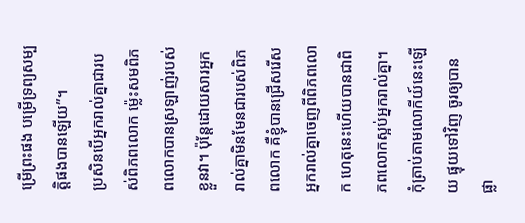ម្រើព្រះផង បម្រើទ្រព្យសម្បត្តិផងបានឡើយ”។
ប្រសិនបើអ្នករាល់គ្នាជារបស់ពិភពលោក ម្ល៉េះសមពិភពលោកបានស្រឡាញ់របស់ខ្លួនវា។ ប៉ុន្តែដោយសារអ្នករាល់គ្នាមិនមែនជារបស់ពិភពលោក គឺខ្ញុំបានជ្រើសរើសអ្នករាល់គ្នាចេញពីពិភពលោក ហេតុនេះហើយបានជាពិភពលោកស្អប់អ្នករាល់គ្នា។
កុំត្រាប់តាមលោកីយ៍នេះឡើយ ផ្ទុយទៅវិញ ចូរឲ្យបានផ្លា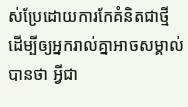ស់ប្រែដោយការកែគំនិតជាថ្មី ដើម្បីឲ្យអ្នករាល់គ្នាអាចសម្គាល់បានថា អ្វីជា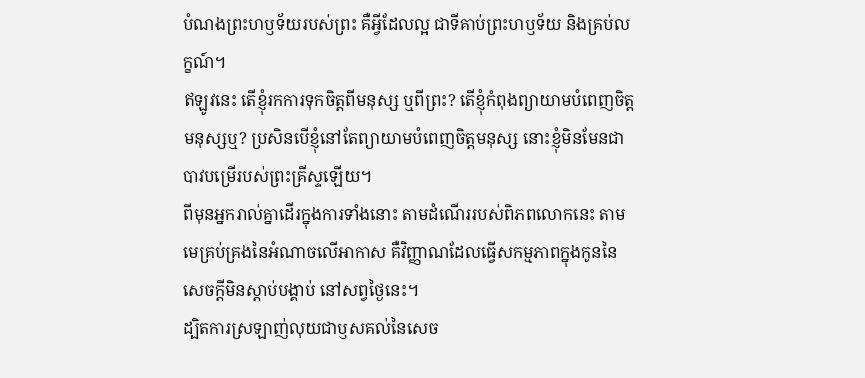បំណងព្រះហឫទ័យរបស់ព្រះ គឺអ្វីដែលល្អ ជាទីគាប់ព្រះហឫទ័យ និងគ្រប់លក្ខណ៍។
ឥឡូវនេះ តើខ្ញុំរកការទុកចិត្តពីមនុស្ស ឬពីព្រះ? តើខ្ញុំកំពុងព្យាយាមបំពេញចិត្តមនុស្សឬ? ប្រសិនបើខ្ញុំនៅតែព្យាយាមបំពេញចិត្តមនុស្ស នោះខ្ញុំមិនមែនជាបាវបម្រើរបស់ព្រះគ្រីស្ទឡើយ។
ពីមុនអ្នករាល់គ្នាដើរក្នុងការទាំងនោះ តាមដំណើររបស់ពិភពលោកនេះ តាមមេគ្រប់គ្រងនៃអំណាចលើអាកាស គឺវិញ្ញាណដែលធ្វើសកម្មភាពក្នុងកូននៃសេចក្ដីមិនស្ដាប់បង្គាប់ នៅសព្វថ្ងៃនេះ។
ដ្បិតការស្រឡាញ់លុយជាឫសគល់នៃសេច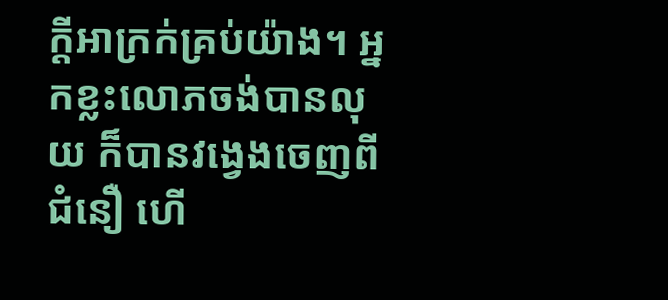ក្ដីអាក្រក់គ្រប់យ៉ាង។ អ្នកខ្លះលោភចង់បានលុយ ក៏បានវង្វេងចេញពីជំនឿ ហើ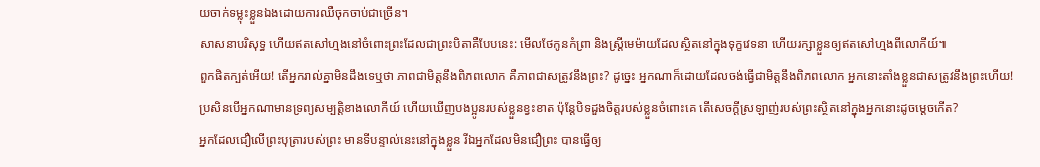យចាក់ទម្លុះខ្លួនឯងដោយការឈឺចុកចាប់ជាច្រើន។
សាសនាបរិសុទ្ធ ហើយឥតសៅហ្មងនៅចំពោះព្រះដែលជាព្រះបិតាគឺបែបនេះ: មើលថែកូនកំព្រា និងស្ត្រីមេម៉ាយដែលស្ថិតនៅក្នុងទុក្ខវេទនា ហើយរក្សាខ្លួនឲ្យឥតសៅហ្មងពីលោកីយ៍៕
ពួកផិតក្បត់អើយ! តើអ្នករាល់គ្នាមិនដឹងទេឬថា ភាពជាមិត្តនឹងពិភពលោក គឺភាពជាសត្រូវនឹងព្រះ? ដូច្នេះ អ្នកណាក៏ដោយដែលចង់ធ្វើជាមិត្តនឹងពិភពលោក អ្នកនោះតាំងខ្លួនជាសត្រូវនឹងព្រះហើយ!
ប្រសិនបើអ្នកណាមានទ្រព្យសម្បត្តិខាងលោកីយ៍ ហើយឃើញបងប្អូនរបស់ខ្លួនខ្វះខាត ប៉ុន្តែបិទដួងចិត្តរបស់ខ្លួនចំពោះគេ តើសេចក្ដីស្រឡាញ់របស់ព្រះស្ថិតនៅក្នុងអ្នកនោះដូចម្ដេចកើត?
អ្នកដែលជឿលើព្រះបុត្រារបស់ព្រះ មានទីបន្ទាល់នេះនៅក្នុងខ្លួន រីឯអ្នកដែលមិនជឿព្រះ បានធ្វើឲ្យ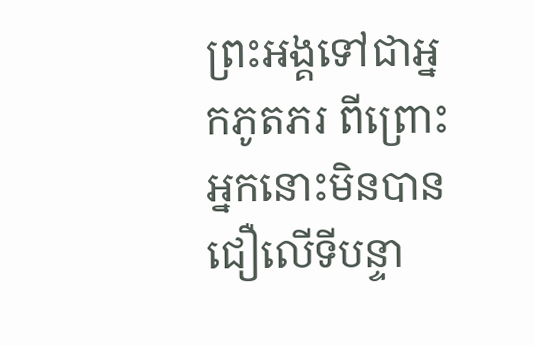ព្រះអង្គទៅជាអ្នកភូតភរ ពីព្រោះអ្នកនោះមិនបានជឿលើទីបន្ទា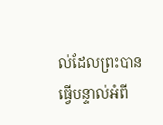ល់ដែលព្រះបានធ្វើបន្ទាល់អំពី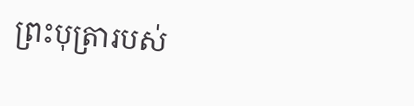ព្រះបុត្រារបស់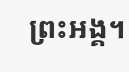ព្រះអង្គ។